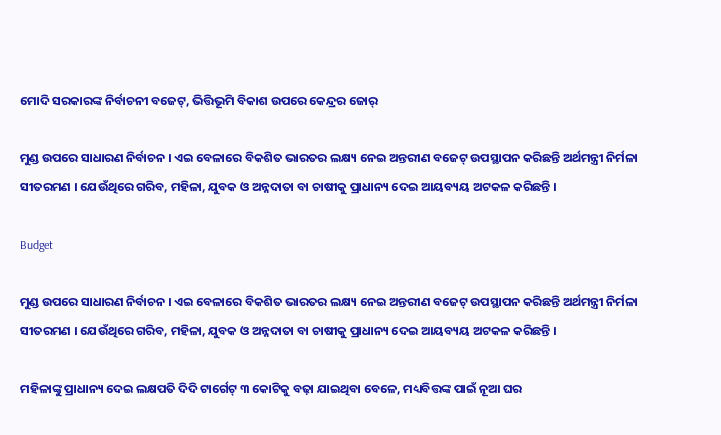ମୋଦି ସରକାରଙ୍କ ନିର୍ବାଚନୀ ବଜେଟ୍, ଭିତ୍ତିଭୂମି ବିକାଶ ଉପରେ କେନ୍ଦ୍ରର ଜୋର୍

ମୁଣ୍ଡ ଉପରେ ସାଧାରଣ ନିର୍ବାଚନ । ଏଇ ବେଳାରେ ବିକଶିତ ଭାରତର ଲକ୍ଷ୍ୟ ନେଇ ଅନ୍ତରୀଣ ବଜେଟ୍ ଉପସ୍ଥାପନ କରିଛନ୍ତି ଅର୍ଥମନ୍ତ୍ରୀ ନିର୍ମଳା ସୀତରମଣ । ଯେଉଁଥିରେ ଗରିବ, ମହିଳା, ଯୁବକ ଓ ଅନ୍ନଦାତା ବା ଚାଷୀକୁ ପ୍ରାଧାନ୍ୟ ଦେଇ ଆୟବ୍ୟୟ ଅଟକଳ କରିଛନ୍ତି ।

Budget

ମୁଣ୍ଡ ଉପରେ ସାଧାରଣ ନିର୍ବାଚନ । ଏଇ ବେଳାରେ ବିକଶିତ ଭାରତର ଲକ୍ଷ୍ୟ ନେଇ ଅନ୍ତରୀଣ ବଜେଟ୍ ଉପସ୍ଥାପନ କରିଛନ୍ତି ଅର୍ଥମନ୍ତ୍ରୀ ନିର୍ମଳା ସୀତରମଣ । ଯେଉଁଥିରେ ଗରିବ, ମହିଳା, ଯୁବକ ଓ ଅନ୍ନଦାତା ବା ଚାଷୀକୁ ପ୍ରାଧାନ୍ୟ ଦେଇ ଆୟବ୍ୟୟ ଅଟକଳ କରିଛନ୍ତି ।

ମହିଳାଙ୍କୁ ପ୍ରାଧାନ୍ୟ ଦେଇ ଲକ୍ଷପତି ଦିଦି ଟାର୍ଗେଟ୍ ୩ କୋଟିକୁ ବଢ଼ା ଯାଇଥିବା ବେଳେ, ମଧ୍ୟବିତ୍ତଙ୍କ ପାଇଁ ନୂଆ ଘର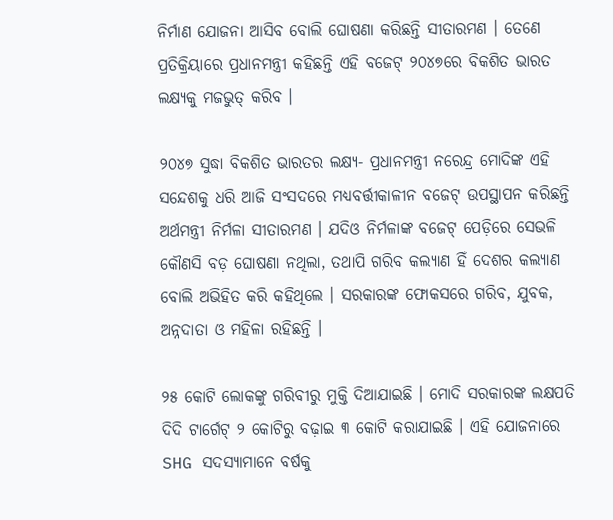ନିର୍ମାଣ ଯୋଜନା ଆସିବ ବୋଲି ଘୋଷଣା କରିଛନ୍ତି ସୀତାରମଣ । ତେଣେ ପ୍ରତିକ୍ରିୟାରେ ପ୍ରଧାନମନ୍ତ୍ରୀ କହିଛନ୍ତି ଏହି ବଜେଟ୍ ୨୦୪୭ରେ ବିକଶିତ ଭାରତ ଲକ୍ଷ୍ୟକୁ ମଜଭୁତ୍ କରିବ ।

୨୦୪୭ ସୁଦ୍ଧା ବିକଶିତ ଭାରତର ଲକ୍ଷ୍ୟ- ପ୍ରଧାନମନ୍ତ୍ରୀ ନରେନ୍ଦ୍ର ମୋଦିଙ୍କ ଏହି ସନ୍ଦେଶକୁ ଧରି ଆଜି ସଂସଦରେ ମଧ୍ୟବର୍ତ୍ତୀକାଳୀନ ବଜେଟ୍ ଉପସ୍ଥାପନ କରିଛନ୍ତି ଅର୍ଥମନ୍ତ୍ରୀ ନିର୍ମଳା ସୀତାରମଣ । ଯଦିଓ ନିର୍ମଳାଙ୍କ ବଜେଟ୍ ପେଡ଼ିରେ ସେଭଳି କୌଣସି ବଡ଼ ଘୋଷଣା ନଥିଲା, ତଥାପି ଗରିବ କଲ୍ୟାଣ ହିଁ ଦେଶର କଲ୍ୟାଣ ବୋଲି ଅଭିହିତ କରି କହିଥିଲେ । ସରକାରଙ୍କ ଫୋକସରେ ଗରିବ, ଯୁବକ, ଅନ୍ନଦାତା ଓ ମହିଳା ରହିଛନ୍ତି ।

୨୫ କୋଟି ଲୋକଙ୍କୁ ଗରିବୀରୁ ମୁକ୍ତି ଦିଆଯାଇଛି । ମୋଦି ସରକାରଙ୍କ ଲକ୍ଷପତି ଦିଦି ଟାର୍ଗେଟ୍ ୨ କୋଟିରୁ ବଢ଼ାଇ ୩ କୋଟି କରାଯାଇଛି । ଏହି ଯୋଜନାରେ SHG ସଦସ୍ୟାମାନେ ବର୍ଷକୁ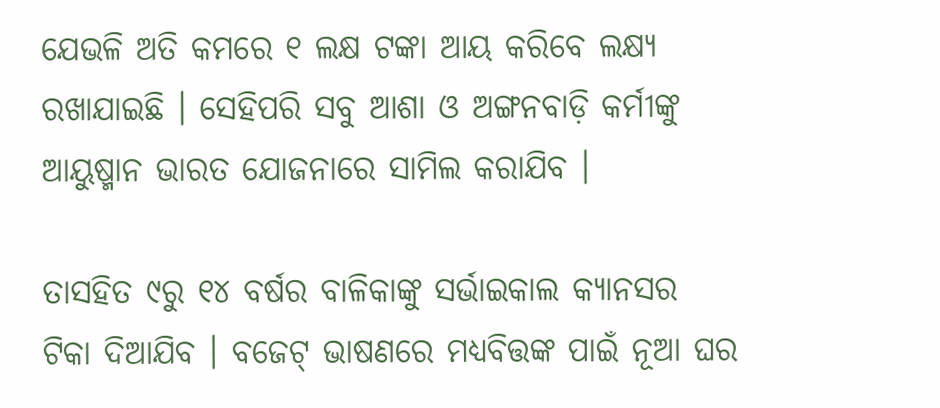ଯେଭଳି ଅତି କମରେ ୧ ଲକ୍ଷ ଟଙ୍କା ଆୟ କରିବେ ଲକ୍ଷ୍ୟ ରଖାଯାଇଛି । ସେହିପରି ସବୁ ଆଶା ଓ ଅଙ୍ଗନବାଡ଼ି କର୍ମୀଙ୍କୁ ଆୟୁଷ୍ମାନ ଭାରତ ଯୋଜନାରେ ସାମିଲ କରାଯିବ ।

ତାସହିତ ୯ରୁ ୧୪ ବର୍ଷର ବାଳିକାଙ୍କୁ ସର୍ଭାଇକାଲ କ୍ୟାନସର ଟିକା ଦିଆଯିବ । ବଜେଟ୍ ଭାଷଣରେ ମଧ୍ୟବିତ୍ତଙ୍କ ପାଇଁ ନୂଆ ଘର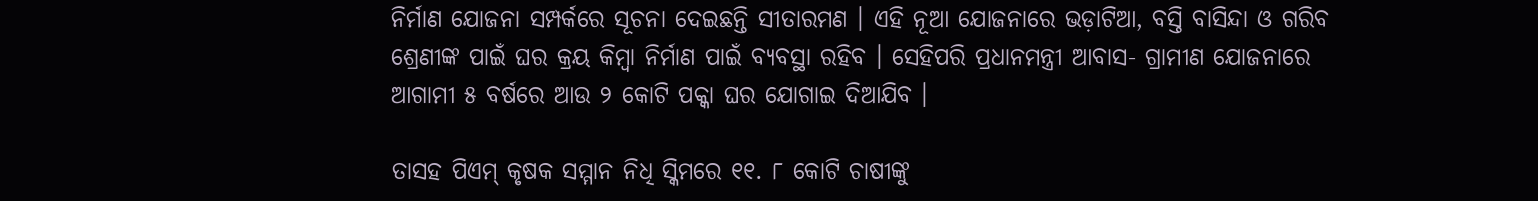ନିର୍ମାଣ ଯୋଜନା ସମ୍ପର୍କରେ ସୂଚନା ଦେଇଛନ୍ତି ସୀତାରମଣ । ଏହି ନୂଆ ଯୋଜନାରେ ଭଡ଼ାଟିଆ, ବସ୍ତି ବାସିନ୍ଦା ଓ ଗରିବ ଶ୍ରେଣୀଙ୍କ ପାଇଁ ଘର କ୍ରୟ କିମ୍ବା ନିର୍ମାଣ ପାଇଁ ବ୍ୟବସ୍ଥା ରହିବ । ସେହିପରି ପ୍ରଧାନମନ୍ତ୍ରୀ ଆବାସ- ଗ୍ରାମୀଣ ଯୋଜନାରେ ଆଗାମୀ ୫ ବର୍ଷରେ ଆଉ ୨ କୋଟି ପକ୍କା ଘର ଯୋଗାଇ ଦିଆଯିବ ।

ତାସହ ପିଏମ୍ କୃଷକ ସମ୍ମାନ ନିଧି ସ୍କିମରେ ୧୧. ୮ କୋଟି ଚାଷୀଙ୍କୁ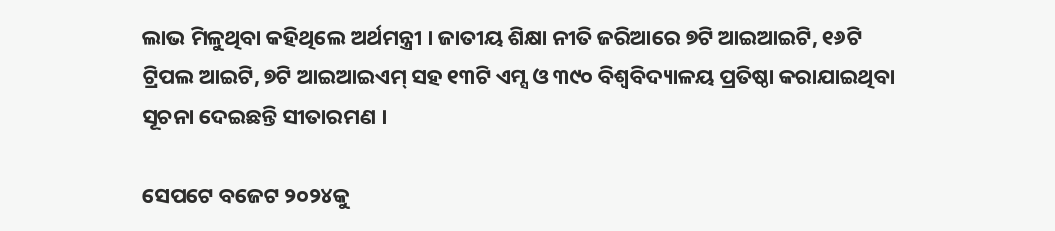ଲାଭ ମିଳୁଥିବା କହିଥିଲେ ଅର୍ଥମନ୍ତ୍ରୀ । ଜାତୀୟ ଶିକ୍ଷା ନୀତି ଜରିଆରେ ୭ଟି ଆଇଆଇଟି, ୧୬ଟି ଟ୍ରିପଲ ଆଇଟି, ୭ଟି ଆଇଆଇଏମ୍ ସହ ୧୩ଟି ଏମ୍ସ ଓ ୩୯୦ ବିଶ୍ୱବିଦ୍ୟାଳୟ ପ୍ରତିଷ୍ଠା କରାଯାଇଥିବା ସୂଚନା ଦେଇଛନ୍ତି ସୀତାରମଣ ।

ସେପଟେ ବଜେଟ ୨୦୨୪କୁ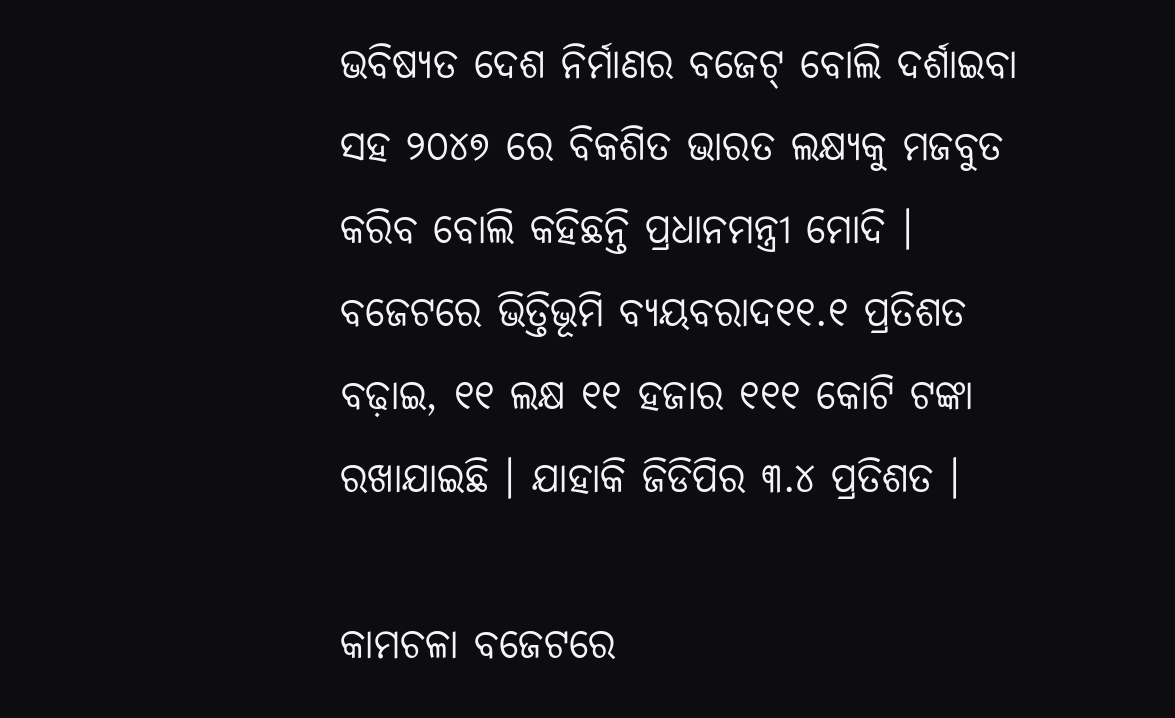ଭବିଷ୍ୟତ ଦେଶ ନିର୍ମାଣର ବଜେଟ୍ ବୋଲି ଦର୍ଶାଇବା ସହ ୨୦୪୭ ରେ ବିକଶିତ ଭାରତ ଲକ୍ଷ୍ୟକୁ ମଜବୁତ କରିବ ବୋଲି କହିଛନ୍ତି ପ୍ରଧାନମନ୍ତ୍ରୀ ମୋଦି । ବଜେଟରେ ଭିତ୍ତିଭୂମି ବ୍ୟୟବରାଦ୧୧.୧ ପ୍ରତିଶତ ବଢ଼ାଇ, ୧୧ ଲକ୍ଷ ୧୧ ହଜାର ୧୧୧ କୋଟି ଟଙ୍କା ରଖାଯାଇଛି । ଯାହାକି ଜିଡିପିର ୩.୪ ପ୍ରତିଶତ ।

କାମଚଳା ବଜେଟରେ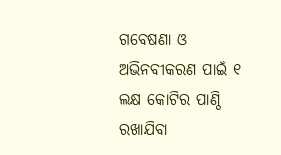ଗବେଷଣା ଓ ଅଭିନବୀକରଣ ପାଇଁ ୧ ଲକ୍ଷ କୋଟିର ପାଣ୍ଠି ରଖାଯିବା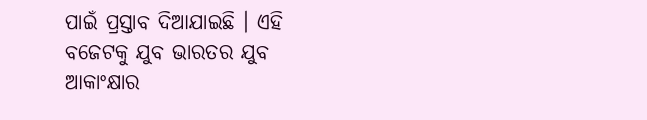ପାଇଁ ପ୍ରସ୍ତାବ ଦିଆଯାଇଛି । ଏହି ବଜେଟକୁ ଯୁବ ଭାରତର ଯୁବ ଆକାଂକ୍ଷାର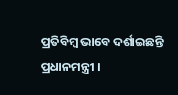ପ୍ରତିବିମ୍ବ ଭାବେ ଦର୍ଶାଇଛନ୍ତି ପ୍ରଧାନମନ୍ତ୍ରୀ ।